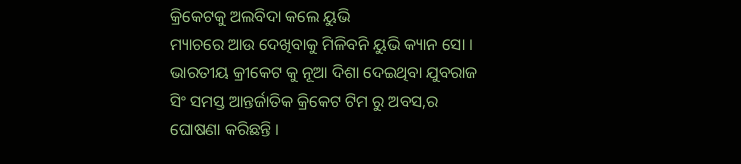କ୍ରିକେଟକୁ ଅଲବିଦା କଲେ ୟୁଭି
ମ୍ୟାଚରେ ଆଉ ଦେଖିବାକୁ ମିଳିବନି ୟୁଭି କ୍ୟାନ ସୋ । ଭାରତୀୟ କ୍ରୀକେଟ କୁ ନୂଆ ଦିଶା ଦେଇଥିବା ଯୁବରାଜ ସିଂ ସମସ୍ତ ଆନ୍ତର୍ଜାତିକ କ୍ରିକେଟ ଟିମ ରୁ ଅବସ,ର ଘୋଷଣା କରିଛନ୍ତି ।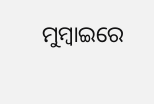ମୁମ୍ବାଇରେ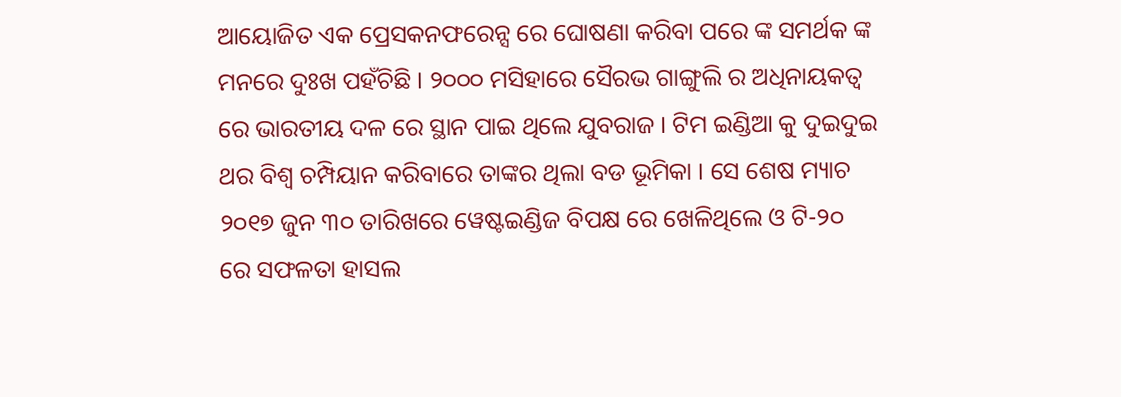ଆୟୋଜିତ ଏକ ପ୍ରେସକନଫରେନ୍ସ ରେ ଘୋଷଣା କରିବା ପରେ ଙ୍କ ସମର୍ଥକ ଙ୍କ ମନରେ ଦୁଃଖ ପହଁଚିଛି । ୨୦୦୦ ମସିହାରେ ସୈରଭ ଗାଙ୍ଗୁଲି ର ଅଧିନାୟକତ୍ୱ ରେ ଭାରତୀୟ ଦଳ ରେ ସ୍ଥାନ ପାଇ ଥିଲେ ଯୁବରାଜ । ଟିମ ଇଣ୍ଡିଆ କୁ ଦୁଇଦୁଇ ଥର ବିଶ୍ୱ ଚମ୍ପିୟାନ କରିବାରେ ତାଙ୍କର ଥିଲା ବଡ ଭୂମିକା । ସେ ଶେଷ ମ୍ୟାଚ ୨୦୧୭ ଜୁନ ୩୦ ତାରିଖରେ ୱେଷ୍ଟଇଣ୍ଡିଜ ବିପକ୍ଷ ରେ ଖେଳିଥିଲେ ଓ ଟି-୨୦ ରେ ସଫଳତା ହାସଲ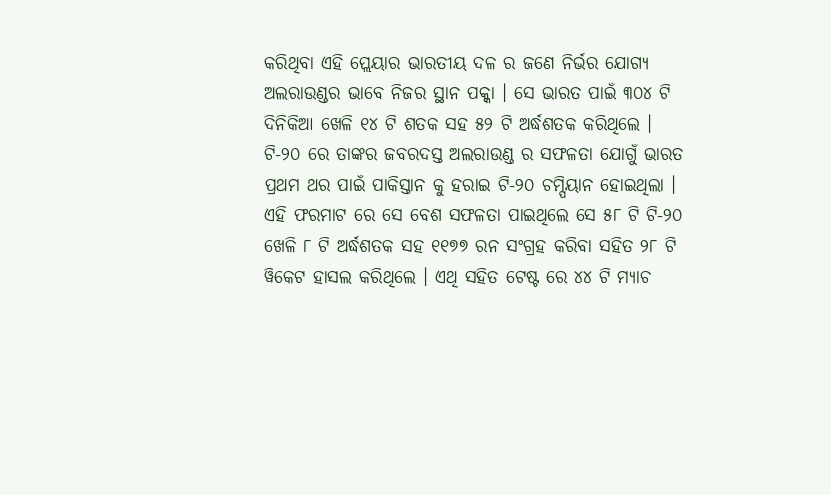କରିଥିବା ଏହି ପ୍ଲେୟାର ଭାରତୀୟ ଦଳ ର ଜଣେ ନିର୍ଭର ଯୋଗ୍ୟ ଅଲରାଉଣ୍ଡର ଭାବେ ନିଜର ସ୍ଥାନ ପକ୍କା । ସେ ଭାରତ ପାଇଁ ୩୦୪ ଟି ଦିନିକିଆ ଖେଳି ୧୪ ଟି ଶତକ ସହ ୫୨ ଟି ଅର୍ଦ୍ଧଶତକ କରିଥିଲେ । ଟି-୨୦ ରେ ତାଙ୍କର ଜବରଦସ୍ତ ଅଲରାଉଣ୍ଡ ର ସଫଳତା ଯୋଗୁଁ ଭାରତ ପ୍ରଥମ ଥର ପାଇଁ ପାକିସ୍ତାନ କୁ ହରାଇ ଟି-୨୦ ଚମ୍ପିୟାନ ହୋଇଥିଲା । ଏହି ଫରମାଟ ରେ ସେ ବେଶ ସଫଳତା ପାଇଥିଲେ ସେ ୫୮ ଟି ଟି-୨୦ ଖେଳି ୮ ଟି ଅର୍ଦ୍ଧଶତକ ସହ ୧୧୭୭ ରନ ସଂଗ୍ରହ କରିବା ସହିତ ୨୮ ଟି ୱିକେଟ ହାସଲ କରିଥିଲେ । ଏଥି ସହିତ ଟେଷ୍ଟ ରେ ୪୪ ଟି ମ୍ୟାଚ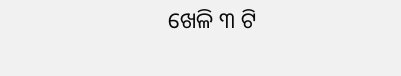ଖେଳି ୩ ଟି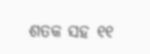ଶତକ ସହ ୧୧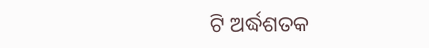ଟି ଅର୍ଦ୍ଧଶତକ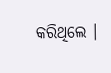କରିଥିଲେ ।